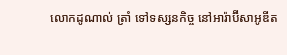លោកដូណាល់ ត្រាំ ទៅទស្សនកិច្ច នៅអារ៉ាប៊ីសាអូឌីត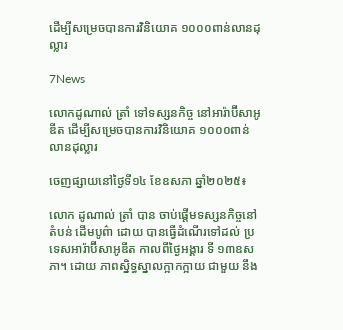ដើម្បីសម្រេចបានការវិនិយោគ ១០០០ពាន់លានដុល្លារ

7News

លោកដូណាល់ ត្រាំ ទៅទស្សនកិច្ច នៅអារ៉ាប៊ីសាអូឌីត ដើម្បីសម្រេចបានការវិនិយោគ ១០០០ពាន់លានដុល្លារ

ចេញផ្សាយនៅថ្ងៃទី១៤ ខែឧសភា ឆ្នាំ២០២៥៖

លោក ដូណាល់ ត្រាំ បាន ចាប់ផ្តើមទស្សនកិច្ចនៅតំបន់ ដើមបូព៌ា ដោយ បានធ្វើដំណើរទៅដល់ ប្រទេសអារ៉ាប៊ីសាអូឌីត កាលពីថ្ងៃអង្គារ ទី ១៣ឧសភា។ ដោយ ភាពស្និទ្ធស្នាលក្អាកក្អាយ ជាមួយ នឹង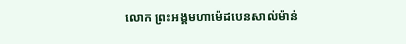លោក ព្រះអង្គមហាម៉េដបេនសាល់ម៉ាន់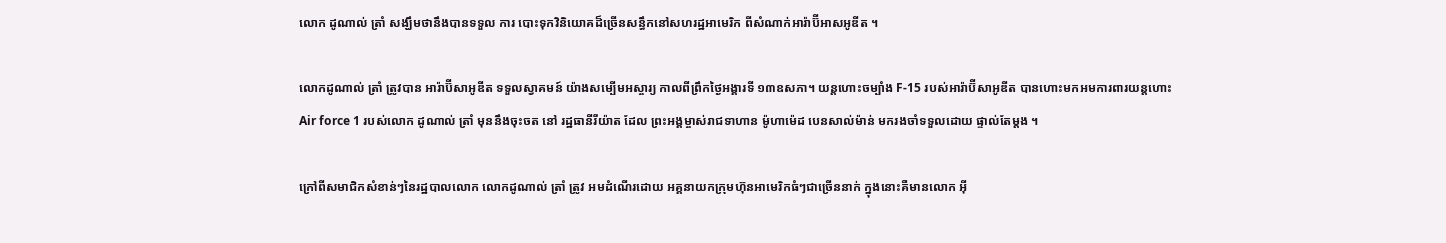លោក ដូណាល់ ត្រាំ សង្ឃឹមថានឹងបានទទួល ការ បោះទុកវិនិយោគដ៏ច្រើនសន្ធឹកនៅសហរដ្ឋអាមេរិក ពីសំណាក់អារ៉ាប៊ីអាសអូឌីត ។

លោកដូណាល់ ត្រាំ ត្រូវបាន អារ៉ាប៊ីសាអូឌីត ទទួលស្វាគមន៍ យ៉ាងសម្បើមអស្ចារ្យ កាលពីព្រឹកថ្ងៃអង្គារទី ១៣ឧសភា។ យន្តហោះចម្បាំង F-15 របស់អារ៉ាប៊ីសាអូឌីត បានហោះមកអមការពារយន្តហោះ Air force 1 របស់លោក ដូណាល់ ត្រាំ មុននឹងចុះចត នៅ រដ្ឋធានីរីយ៉ាត ដែល ព្រះអង្គម្ចាស់រាជទាហាន ម៉ូហាម៉េដ បេនសាល់ម៉ាន់ មករងចាំទទួលដោយ ផ្ទាល់តែម្តង ។

ក្រៅពីសមាជិកសំខាន់ៗនៃរដ្ឋបាលលោក លោកដូណាល់ ត្រាំ ត្រូវ អមដំណើរដោយ អគ្គនាយកក្រុមហ៊ុនអាមេរិកធំៗជាច្រើននាក់ ក្នុងនោះគឺមានលោក អ៊ី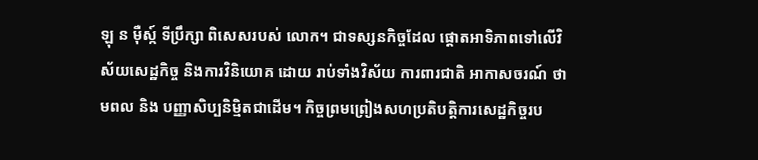ឡុ ន ម៉ឺស្ក៍ ទីប្រឹក្សា ពិសេសរបស់ លោក។ ជាទស្សនកិច្ចដែល ផ្តោតអាទិភាពទៅលើវិស័យសេដ្ឋកិច្ច និងការវិនិយោគ ដោយ រាប់ទាំងវិស័យ ការពារជាតិ អាកាសចរណ៍ ថាមពល និង បញ្ញាសិប្បនិម្មិតជាដើម។ កិច្ចព្រមព្រៀងសហប្រតិបត្តិការសេដ្ឋកិច្ចរប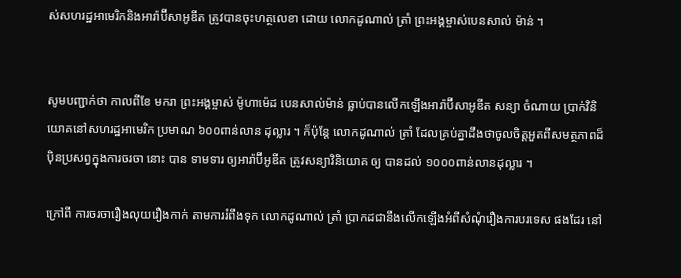ស់សហរដ្ឋអាមេរិកនិងអារ៉ាប៊ីសាអូឌីត ត្រូវបានចុះហត្ថលេខា ដោយ លោកដូណាល់ ត្រាំ ព្រះអង្គម្ចាស់បេនសាល់ ម៉ាន់ ។


សូមបញ្ជាក់ថា កាលពីខែ មករា ព្រះអង្គម្ចាស់ ម៉ូហាម៉េដ បេនសាល់ម៉ាន់ ធ្លាប់បានលើកឡើងអារ៉ាប៊ីសាអូឌីត សន្យា ចំណាយ ប្រាក់វិនិយោគនៅសហរដ្ឋអាមេរិក ប្រមាណ ៦០០ពាន់លាន ដុល្លារ ។ ក៏ប៉ុន្តែ លោកដូណាល់ ត្រាំ ដែលគ្រប់គ្នាដឹងថាចូលចិត្តអួតពីសមត្ថភាពដ៏ប៉ិនប្រសព្វក្នុងការចរចា នោះ បាន ទាមទារ ឲ្យអារ៉ាប៊ីអូឌីត ត្រូវសន្យាវិនិយោគ ឲ្យ បានដល់ ១០០០ពាន់លានដុល្លារ ។

ក្រៅពី ការចរចារឿងលុយរឿងកាក់ តាមការរំពឹងទុក លោកដូណាល់ ត្រាំ ប្រាកដជានឹងលើកឡើងអំពីសំណុំរឿងការបរទេស ផងដែរ នៅ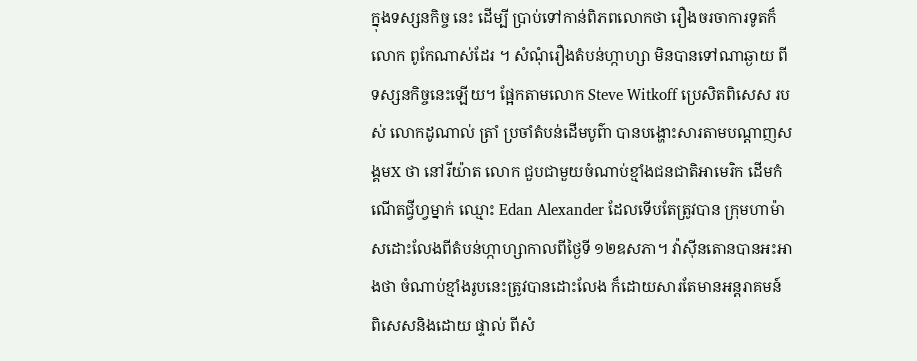ក្នុងទស្សនកិច្ច នេះ ដើម្បី ប្រាប់ទៅកាន់ពិភពលោកថា រឿងចរចាការទូតក៏លោក ពូកែណាស់ដែរ ។ សំណុំរឿងតំបន់ហ្កាហ្សា មិនបានទៅណាឆ្ងាយ ពីទស្សនកិច្ចនេះឡើយ។ ផ្អែកតាមលោក Steve Witkoff ប្រេសិតពិសេស របស់ លោកដូណាល់ ត្រាំ ប្រចាំតំបន់ដើមបូព៌ា បានបង្ហោះសារតាមបណ្តាញសង្គមX ថា នៅរីយ៉ាត លោក ជួបជាមួយចំណាប់ខ្មាំងជនជាតិអាមេរិក ដើមកំណើតជ្វីហ្វម្នាក់ ឈ្មោះ Edan Alexander ដែលទើបតែត្រូវបាន ក្រុមហាម៉ាសដោះលែងពីតំបន់ហ្កាហ្សាកាលពីថ្ងៃទី ១២ឧសភា។ វ៉ាស៊ីនតោនបានអះអាងថា ចំណាប់ខ្មាំងរូបនេះត្រូវបានដោះលែង ក៏ដោយសារតែមានអន្តរាគមន៍ ពិសេសនិងដោយ ផ្ទាល់ ពីសំ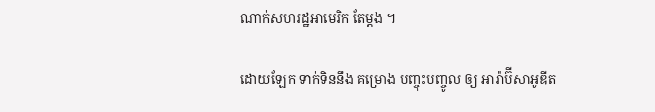ណាក់សហរដ្ឋអាមេរិក តែម្តង ។

ដោយឡែក ទាក់ទិននឹង គម្រោង បញ្ចុះបញ្ចូល ឲ្យ អារ៉ាប៊ីសាអូឌីត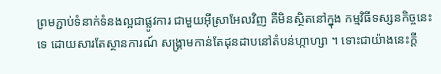ព្រមភ្ជាប់ទំនាក់ទំនងល្អជាផ្លូវការ ជាមួយអ៊ីស្រាអែលវិញ គឺមិនស្ថិតនៅក្នុង កម្មវិធីទស្សនកិច្ចនេះទេ ដោយសារតែស្ថានការណ៍ សង្គ្រាមកាន់តែដុនដាបនៅតំបន់ហ្កាហ្សា ។ ទោះជាយ៉ាងនេះក្តី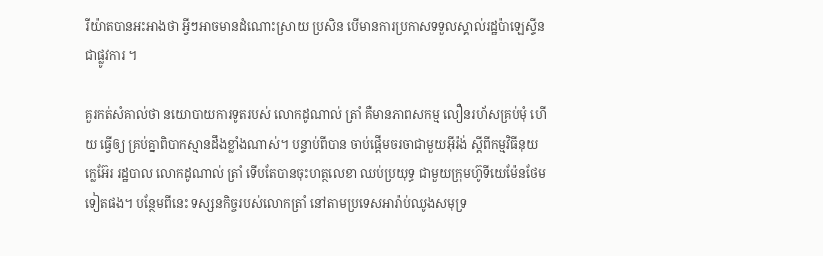រីយ៉ាតបានអះអាងថា អ្វីៗអាចមានដំណោះស្រាយ ប្រសិន បើមានការប្រកាសទទួលស្គាល់រដ្ឋប៉ាឡេស្ទីនជាផ្លូវការ ។

គួរកត់សំគាល់ថា នយោបាយការទូតរបស់ លោកដូណាល់ ត្រាំ គឺមានភាពសកម្ម លឿនរហ័សគ្រប់មុំ ហើយ ធ្វើឲ្យ គ្រប់គ្នាពិបាកស្មានដឹងខ្លាំងណាស់។ បន្ទាប់ពីបាន ចាប់ផ្តើមចរចាជាមួយអ៊ីរ៉ង់ ស្តីពីកម្មវិធីនុយក្លេអ៊ែរ រដ្ឋបាល លោកដូណាល់ ត្រាំ ទើបតែបានចុះហត្ថលេខា ឈប់ប្រយុទ្ធ ជាមួយក្រុមហ៊ូទីយេម៉ែនថែមទៀតផង។ បន្ថែមពីនេះ ទស្សនកិច្ចរបស់លោកត្រាំ នៅតាមប្រទេសអារ៉ាប់ឈូងសមុទ្រ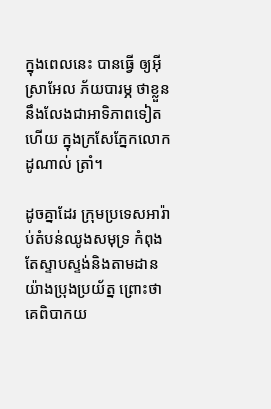ក្នុងពេលនេះ បានធ្វើ ឲ្យអ៊ីស្រាអែល ភ័យបារម្ភ ថាខ្លួននឹងលែងជាអាទិភាពទៀតហើយ ក្នុងក្រសែភ្នែកលោកដូណាល់ ត្រាំ។

ដូចគ្នាដែរ ក្រុមប្រទេសអារ៉ាប់តំបន់ឈូងសមុទ្រ កំពុងតែស្ទាបស្ទង់និងតាមដានយ៉ាងប្រុងប្រយ័ត្ន ព្រោះថាគេពិបាកយ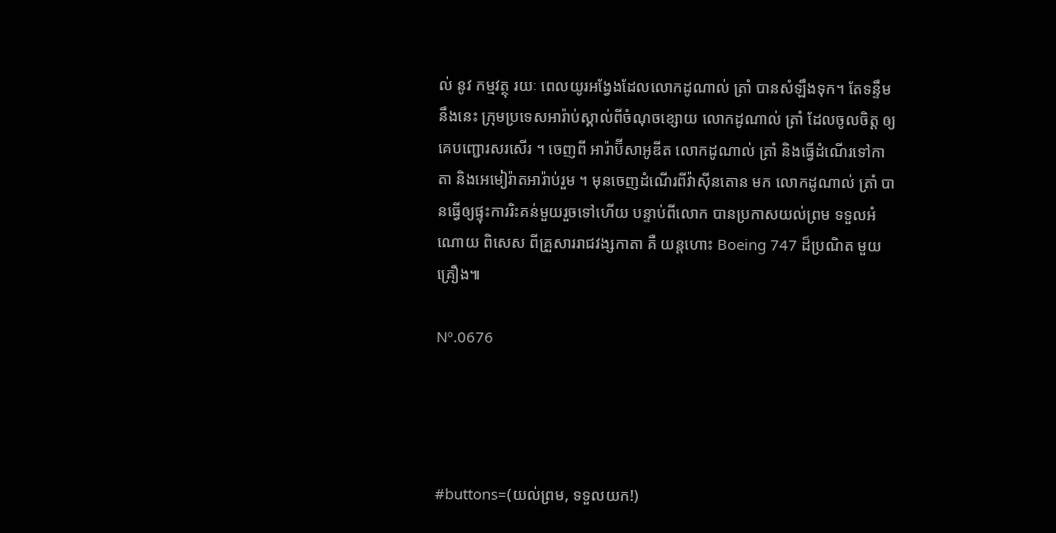ល់ នូវ កម្មវត្ថុ រយៈ ពេលយូរអង្វែងដែលលោកដូណាល់ ត្រាំ បានសំឡឹងទុក។ តែទន្ទឹមនឹងនេះ ក្រុមប្រទេសអារ៉ាប់ស្គាល់ពីចំណុចខ្សោយ លោកដូណាល់ ត្រាំ ដែលចូលចិត្ត ឲ្យគេបញ្ជោរសរសើរ ។ ចេញពី អារ៉ាប៊ីសាអូឌីត លោកដូណាល់ ត្រាំ និងធ្វើដំណើរទៅកាតា និងអេមៀរ៉ាតអារ៉ាប់រួម ។ មុនចេញដំណើរពីវ៉ាស៊ីនតោន មក លោកដូណាល់ ត្រាំ បានធ្វើឲ្យផ្ទុះការរិះគន់មួយរួចទៅហើយ បន្ទាប់ពីលោក បានប្រកាសយល់ព្រម ទទួលអំណោយ ពិសេស ពីគ្រួសាររាជវង្សកាតា គឺ យន្តហោះ Boeing 747 ដ៏ប្រណិត មួយគ្រឿង៕

Nº.0676




#buttons=(យល់ព្រម, ទទួលយក!)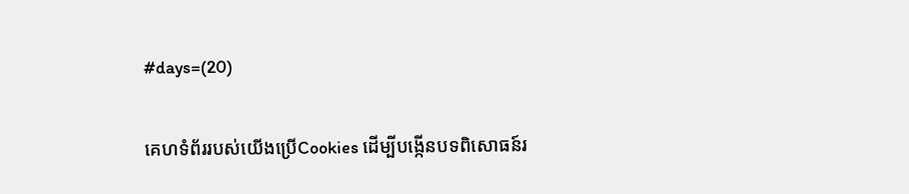#days=(20)

គេហទំព័ររបស់យើងប្រើCookies ដើម្បីបង្កើនបទពិសោធន៍រ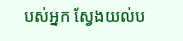បស់អ្នក ស្វែងយល់ប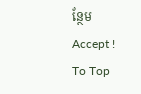ន្ថែម
Accept !
To Top